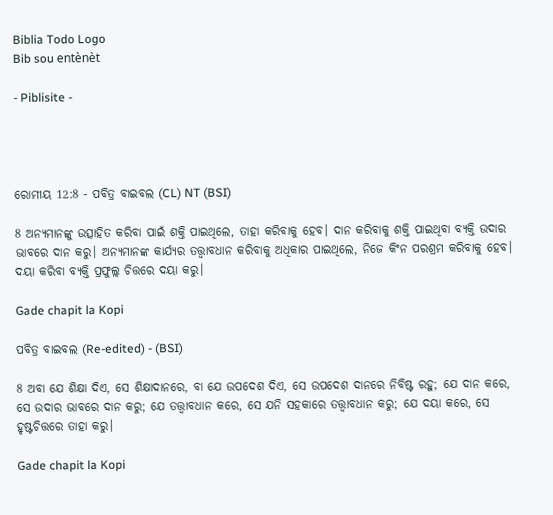Biblia Todo Logo
Bib sou entènèt

- Piblisite -




ରୋମୀୟ 12:8 - ପବିତ୍ର ବାଇବଲ (CL) NT (BSI)

8 ଅନ୍ୟମାନଙ୍କୁ ଉତ୍ସାହିତ କରିବା ପାଇଁ ଶକ୍ତି ପାଇଥିଲେ, ତାହା କରିବାକୁ ହେବ। ଦାନ କରିବାକୁ ଶକ୍ତି ପାଇଥିବା ବ୍ୟକ୍ତି ଉଦାର ଭାବରେ ଦାନ କରୁ। ଅନ୍ୟମାନଙ୍କ କାର୍ଯ୍ୟର ତତ୍ତ୍ୱାବଧାନ କରିବାକୁ ଅଧିକାର ପାଇଥିଲେ, ନିଜେ କିଂନ ପରଶ୍ରମ କରିବାକୁ ହେବ। ଦୟା କରିବା ବ୍ୟକ୍ତି ପ୍ରଫୁଲ୍ଲ ଚିତ୍ତରେ ଦୟା କରୁ।

Gade chapit la Kopi

ପବିତ୍ର ବାଇବଲ (Re-edited) - (BSI)

8 ଅବା ଯେ ଶିକ୍ଷା ଦିଏ, ସେ ଶିକ୍ଷାଦାନରେ, ବା ଯେ ଉପଦେଶ ଦିଏ, ସେ ଉପଦେଶ ଦାନରେ ନିବିଷ୍ଟ ରହୁ; ଯେ ଦାନ କରେ, ସେ ଉଦାର ଭାବରେ ଦାନ କରୁ; ଯେ ତତ୍ତ୍ଵାବଧାନ କରେ, ସେ ଯନି ସହକାରେ ତତ୍ତ୍ଵାବଧାନ କରୁ; ଯେ ଦୟା କରେ, ସେ ହୃଷ୍ଟଚିତ୍ତରେ ତାହା କରୁ।

Gade chapit la Kopi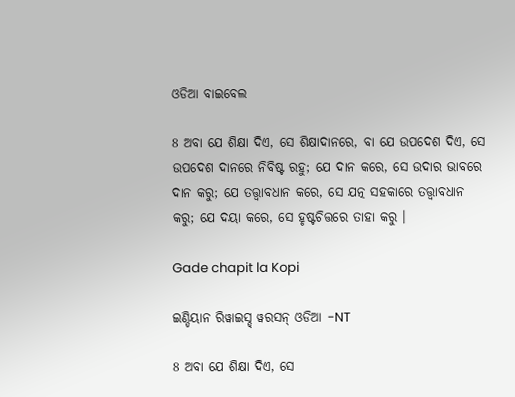ଓଡିଆ ବାଇବେଲ

8 ଅବା ଯେ ଶିକ୍ଷା ଦିଏ, ସେ ଶିକ୍ଷାଦାନରେ, ବା ଯେ ଉପଦେଶ ଦିଏ, ସେ ଉପଦେଶ ଦାନରେ ନିବିଷ୍ଟ ରହୁ; ଯେ ଦାନ କରେ, ସେ ଉଦାର ଭାବରେ ଦାନ କରୁ; ଯେ ତତ୍ତ୍ୱାବଧାନ କରେ, ସେ ଯତ୍ନ ସହକାରେ ତତ୍ତ୍ୱାବଧାନ କରୁ; ଯେ ଦୟା କରେ, ସେ ହୃଷ୍ଟଚିତ୍ତରେ ତାହା କରୁ ।

Gade chapit la Kopi

ଇଣ୍ଡିୟାନ ରିୱାଇସ୍ଡ୍ ୱରସନ୍ ଓଡିଆ -NT

8 ଅବା ଯେ ଶିକ୍ଷା ଦିଏ, ସେ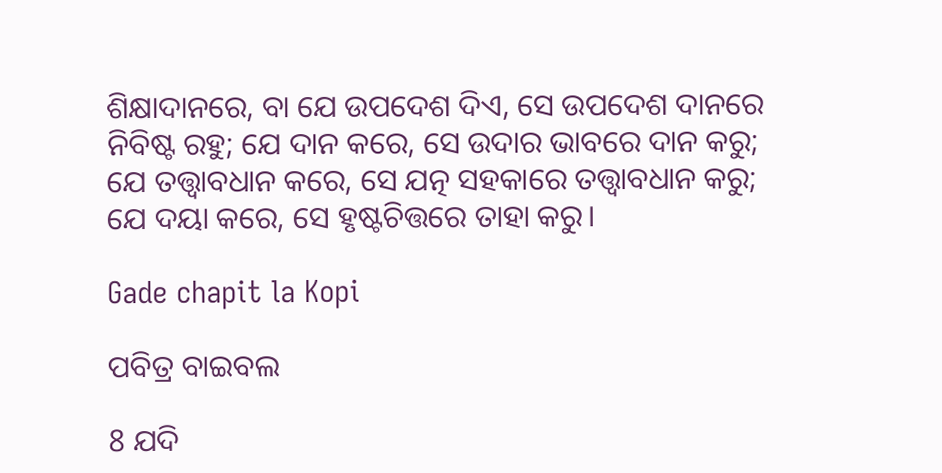ଶିକ୍ଷାଦାନରେ, ବା ଯେ ଉପଦେଶ ଦିଏ, ସେ ଉପଦେଶ ଦାନରେ ନିବିଷ୍ଟ ରହୁ; ଯେ ଦାନ କରେ, ସେ ଉଦାର ଭାବରେ ଦାନ କରୁ; ଯେ ତତ୍ତ୍ୱାବଧାନ କରେ, ସେ ଯତ୍ନ ସହକାରେ ତତ୍ତ୍ୱାବଧାନ କରୁ; ଯେ ଦୟା କରେ, ସେ ହୃଷ୍ଟଚିତ୍ତରେ ତାହା କରୁ।

Gade chapit la Kopi

ପବିତ୍ର ବାଇବଲ

8 ଯଦି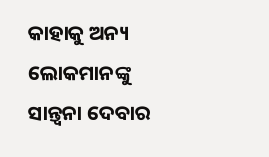କାହାକୁ ଅନ୍ୟ ଲୋକମାନଙ୍କୁ ସାନ୍ତ୍ୱନା ଦେବାର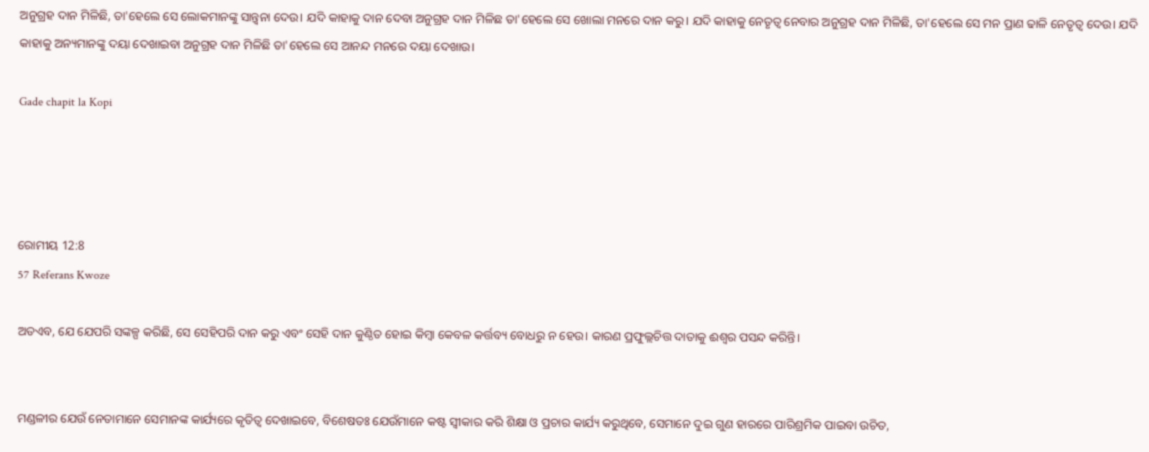ଅନୁଗ୍ରହ ଦାନ ମିଳିଛି, ତା'ହେଲେ ସେ ଲୋକମାନଙ୍କୁ ସାନ୍ତ୍ୱନା ଦେଉ। ଯଦି କାହାକୁ ଦାନ ଦେବା ଅନୁଗ୍ରହ ଦାନ ମିଳିଛ ତା'ହେଲେ ସେ ଖୋଲା ମନରେ ଦାନ କରୁ। ଯଦି କାହାକୁ ନେତୃତ୍ୱ ନେବାର ଅନୁଗ୍ରହ ଦାନ ମିଳିଛି, ତା'ହେଲେ ସେ ମନ ପ୍ରାଣ ଢାଳି ନେତୃତ୍ୱ ଦେଉ। ଯଦି କାହାକୁ ଅନ୍ୟମାନଙ୍କୁ ଦୟା ଦେଖାଇବା ଅନୁଗ୍ରହ ଦାନ ମିଳିଛି ତା'ହେଲେ ସେ ଆନନ୍ଦ ମନରେ ଦୟା ଦେଖାଉ।

Gade chapit la Kopi




ରୋମୀୟ 12:8
57 Referans Kwoze

ଅତଏବ, ଯେ ଯେପରି ସଙ୍କଳ୍ପ କରିଛି, ସେ ସେହିପରି ଦାନ କରୁ ଏବଂ ସେହି ଦାନ କୁଣ୍ଠିତ ହୋଇ କିମ୍ବା କେବଳ କର୍ତ୍ତବ୍ୟ ବୋଧରୁ ନ ହେଉ। କାରଣ ପ୍ରଫୁଲ୍ଲଚିତ୍ତ ଦାତାକୁ ଈଶ୍ୱର ପସନ୍ଦ କରିନ୍ତି।


ମଣ୍ଡଳୀର ଯେଉଁ ନେତାମାନେ ସେମାନଙ୍କ କାର୍ଯ୍ୟରେ କୃତିତ୍ୱ ଦେଖାଇବେ, ବିଶେଷତଃ ଯେଉଁମାନେ କଷ୍ଟ ସ୍ୱୀକାର କରି ଶିକ୍ଷା ଓ ପ୍ରଚାର କାର୍ଯ୍ୟ କରୁଥିବେ, ସେମାନେ ଦୁଇ ଗୁଣ ହାରରେ ପାରିଶ୍ରମିକ ପାଇବା ଉଚିତ,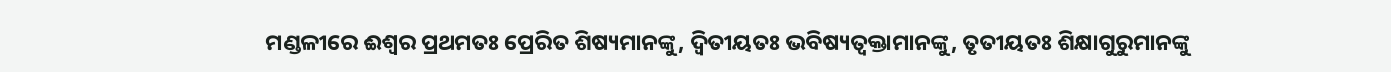ମଣ୍ଡଳୀରେ ଈଶ୍ୱର ପ୍ରଥମତଃ ପ୍ରେରିତ ଶିଷ୍ୟମାନଙ୍କୁ, ଦ୍ୱିତୀୟତଃ ଭବିଷ୍ୟତ୍ବକ୍ତାମାନଙ୍କୁ, ତୃତୀୟତଃ ଶିକ୍ଷାଗୁରୁମାନଙ୍କୁ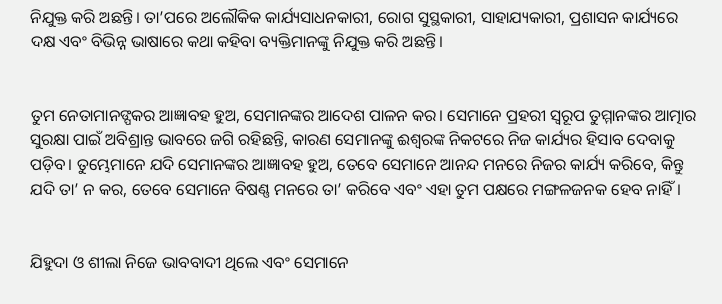ନିଯୁକ୍ତ କରି ଅଛନ୍ତି। ତା’ପରେ ଅଲୌକିକ କାର୍ଯ୍ୟସାଧନକାରୀ, ରୋଗ ସୁସ୍ଥକାରୀ, ସାହାଯ୍ୟକାରୀ, ପ୍ରଶାସନ କାର୍ଯ୍ୟରେ ଦକ୍ଷ ଏବଂ ବିଭିନ୍ନ ଭାଷାରେ କଥା କହିବା ବ୍ୟକ୍ତିମାନଙ୍କୁ ନିଯୁକ୍ତ କରି ଅଛନ୍ତି।


ତୁମ ନେତାମାନଙ୍ପକର ଆଜ୍ଞାବହ ହୁଅ, ସେମାନଙ୍କର ଆଦେଶ ପାଳନ କର। ସେମାନେ ପ୍ରହରୀ ସ୍ୱରୂପ ତୁମ୍ମାନଙ୍କର ଆତ୍ମାର ସୁରକ୍ଷା ପାଇଁ ଅବିଶ୍ରାନ୍ତ ଭାବରେ ଜଗି ରହିଛନ୍ତି, କାରଣ ସେମାନଙ୍କୁ ଈଶ୍ୱରଙ୍କ ନିକଟରେ ନିଜ କାର୍ଯ୍ୟର ହିସାବ ଦେବାକୁ ପଡ଼ିବ। ତୁମ୍ଭେମାନେ ଯଦି ସେମାନଙ୍କର ଆଜ୍ଞାବହ ହୁଅ, ତେବେ ସେମାନେ ଆନନ୍ଦ ମନରେ ନିଜର କାର୍ଯ୍ୟ କରିବେ, କିନ୍ତୁ ଯଦି ତା’ ନ କର, ତେବେ ସେମାନେ ବିଷଣ୍ଣ ମନରେ ତା’ କରିବେ ଏବଂ ଏହା ତୁମ ପକ୍ଷରେ ମଙ୍ଗଳଜନକ ହେବ ନାହିଁ।


ଯିହୁଦା ଓ ଶୀଲା ନିଜେ ଭାବବାଦୀ ଥିଲେ ଏବଂ ସେମାନେ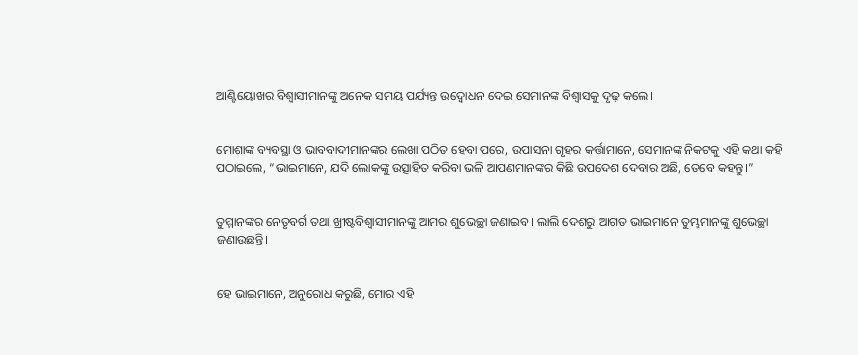ଆଣ୍ଟିୟୋଖର ବିଶ୍ୱାସୀମାନଙ୍କୁ ଅନେକ ସମୟ ପର୍ଯ୍ୟନ୍ତ ଉଦ୍ବୋଧନ ଦେଇ ସେମାନଙ୍କ ବିଶ୍ୱାସକୁ ଦୃଢ଼ କଲେ।


ମୋଶାଙ୍କ ବ୍ୟବସ୍ଥା ଓ ଭାବବାଦୀମାନଙ୍କର ଲେଖା ପଠିତ ହେବା ପରେ, ଉପାସନା ଗୃହର କର୍ତ୍ତାମାନେ, ସେମାନଙ୍କ ନିକଟକୁ ଏହି କଥା କହି ପଠାଇଲେ, “ଭାଇମାନେ, ଯଦି ଲୋକଙ୍କୁ ଉତ୍ସାହିତ କରିବା ଭଳି ଆପଣମାନଙ୍କର କିଛି ଉପଦେଶ ଦେବାର ଅଛି, ତେବେ କହନ୍ତୁ।”


ତୁମ୍ମାନଙ୍କର ନେତୃବର୍ଗ ତଥା ଖ୍ରୀଷ୍ଟବିଶ୍ୱାସୀମାନଙ୍କୁ ଆମର ଶୁଭେଚ୍ଛା ଜଣାଇବ। ଲାଲି ଦେଶରୁ ଆଗତ ଭାଇମାନେ ତୁମ୍ଭମାନଙ୍କୁ ଶୁଭେଚ୍ଛା ଜଣାଉଛନ୍ତି।


ହେ ଭାଇମାନେ, ଅନୁରୋଧ କରୁଛି, ମୋର ଏହି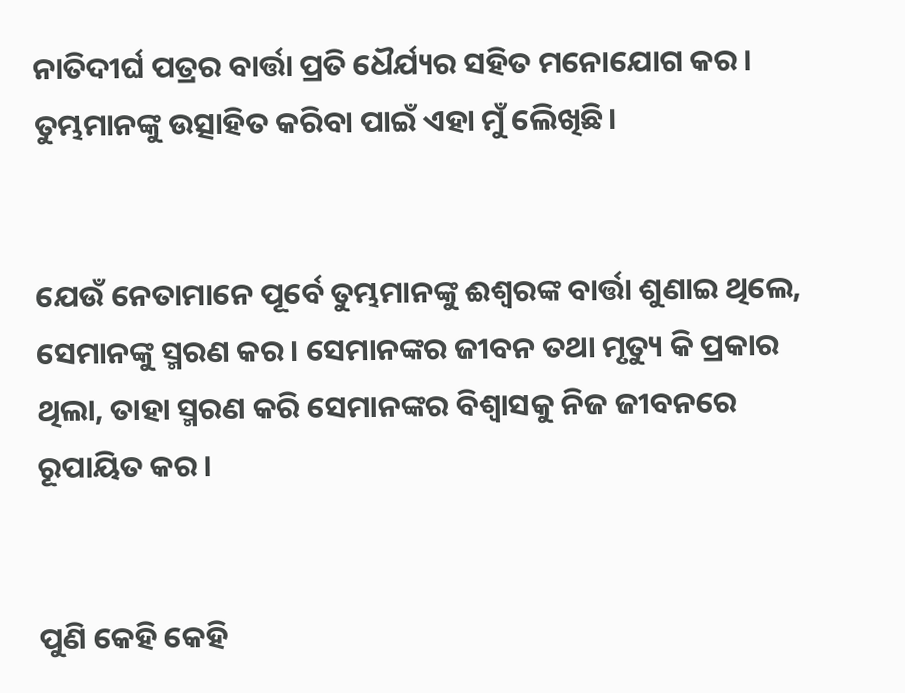ନାତିଦୀର୍ଘ ପତ୍ରର ବାର୍ତ୍ତା ପ୍ରତି ଧୈର୍ଯ୍ୟର ସହିତ ମନୋଯୋଗ କର। ତୁମ୍ଭମାନଙ୍କୁ ଉତ୍ସାହିତ କରିବା ପାଇଁ ଏହା ମୁଁ ଲେିଖିଛି।


ଯେଉଁ ନେତାମାନେ ପୂର୍ବେ ତୁମ୍ଭମାନଙ୍କୁ ଈଶ୍ୱରଙ୍କ ବାର୍ତ୍ତା ଶୁଣାଇ ଥିଲେ, ସେମାନଙ୍କୁ ସ୍ମରଣ କର। ସେମାନଙ୍କର ଜୀବନ ତଥା ମୃତ୍ୟୁ କି ପ୍ରକାର ଥିଲା, ତାହା ସ୍ମରଣ କରି ସେମାନଙ୍କର ବିଶ୍ୱାସକୁ ନିଜ ଜୀବନରେ ରୂପାୟିତ କର।


ପୁଣି କେହି କେହି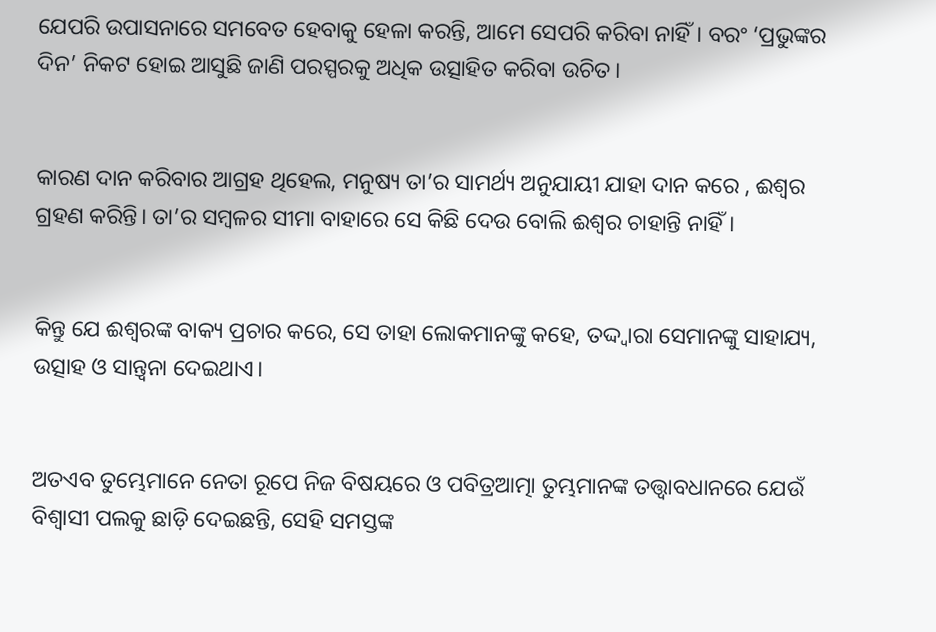ଯେପରି ଉପାସନାରେ ସମବେତ ହେବାକୁ ହେଳା କରନ୍ତି, ଆମେ ସେପରି କରିବା ନାହିଁ। ବରଂ ‘ପ୍ରଭୁଙ୍କର ଦିନ’ ନିକଟ ହୋଇ ଆସୁଛି ଜାଣି ପରସ୍ପରକୁ ଅଧିକ ଉତ୍ସାହିତ କରିବା ଉଚିତ।


କାରଣ ଦାନ କରିବାର ଆଗ୍ରହ ଥିହେଲ, ମନୁଷ୍ୟ ତା’ର ସାମର୍ଥ୍ୟ ଅନୁଯାୟୀ ଯାହା ଦାନ କରେ , ଈଶ୍ୱର ଗ୍ରହଣ କରିନ୍ତି। ତା’ର ସମ୍ବଳର ସୀମା ବାହାରେ ସେ କିଛି ଦେଉ ବୋଲି ଈଶ୍ୱର ଚାହାନ୍ତି ନାହିଁ।


କିନ୍ତୁ ଯେ ଈଶ୍ୱରଙ୍କ ବାକ୍ୟ ପ୍ରଚାର କରେ, ସେ ତାହା ଲୋକମାନଙ୍କୁ କହେ, ତଦ୍ଦ୍ୱାରା ସେମାନଙ୍କୁ ସାହାଯ୍ୟ, ଉତ୍ସାହ ଓ ସାନ୍ତ୍ୱନା ଦେଇଥାଏ।


ଅତଏବ ତୁମ୍ଭେମାନେ ନେତା ରୂପେ ନିଜ ବିଷୟରେ ଓ ପବିତ୍ରଆତ୍ମା ତୁମ୍ଭମାନଙ୍କ ତତ୍ତ୍ୱାବଧାନରେ ଯେଉଁ ବିଶ୍ୱାସୀ ପଲକୁ ଛାଡ଼ି ଦେଇଛନ୍ତି, ସେହି ସମସ୍ତଙ୍କ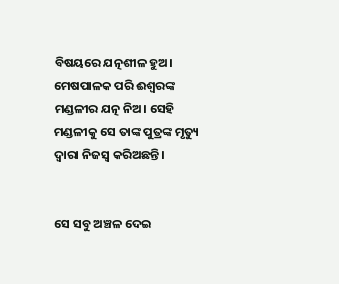ବିଷୟରେ ଯତ୍ନଶୀଳ ହୁଅ। ମେଷପାଳକ ପରି ଈଶ୍ୱରଙ୍କ ମଣ୍ଡଳୀର ଯତ୍ନ ନିଅ। ସେହି ମଣ୍ଡଳୀକୁ ସେ ତାଙ୍କ ପୁତ୍ରଙ୍କ ମୃତ୍ୟୁ ଦ୍ୱାରା ନିଜସ୍ୱ କରିଅଛନ୍ତି।


ସେ ସବୁ ଅଞ୍ଚଳ ଦେଇ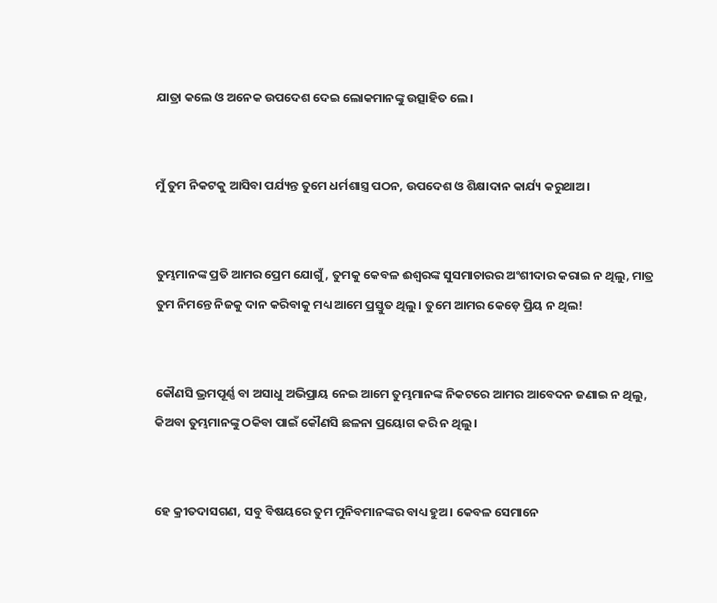ଯାତ୍ରା କଲେ ଓ ଅନେକ ଉପଦେଶ ଦେଇ ଲୋକମାନଙ୍କୁ ଉତ୍ସାହିତ ଲେ।


ମୁଁ ତୁମ ନିକଟକୁ ଆସିବା ପର୍ଯ୍ୟନ୍ତ ତୁମେ ଧର୍ମଶାସ୍ତ୍ର ପଠନ, ଉପଦେଶ ଓ ଶିକ୍ଷାଦାନ କାର୍ଯ୍ୟ କରୁଥାଅ।


ତୁମ୍ଭମାନଙ୍କ ପ୍ରତି ଆମର ପ୍ରେମ ଯୋଗୁଁ, ତୁମକୁ କେବଳ ଈଶ୍ୱରଙ୍କ ସୁସମାଚାରର ଅଂଶୀଦାର କରାଇ ନ ଥିଲୁ, ମାତ୍ର ତୁମ ନିମନ୍ତେ ନିଜକୁ ଦାନ କରିବାକୁ ମଧ୍ୟ ଆମେ ପ୍ରସ୍ତୁତ ଥିଲୁ। ତୁମେ ଆମର କେଡ଼େ ପ୍ରିୟ ନ ଥିଲ!


କୌଣସି ଭ୍ରମପୂର୍ଣ୍ଣ ବା ଅସାଧୁ ଅଭିପ୍ରାୟ ନେଇ ଆମେ ତୁମ୍ଭମାନଙ୍କ ନିକଟରେ ଆମର ଆବେଦନ ଜଣାଇ ନ ଥିଲୁ, କିଅବା ତୁମ୍ଭମାନଙ୍କୁ ଠକିବା ପାଇଁ କୌଣସି ଛଳନା ପ୍ରୟୋଗ କରି ନ ଥିଲୁ।


ହେ କ୍ରୀତଦାସଗଣ, ସବୁ ବିଷୟରେ ତୁମ ମୁନିବମାନଙ୍କର ବାଧ୍ୟ ହୁଅ। କେବଳ ସେମାନେ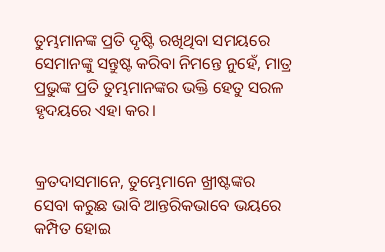ତୁମ୍ଭମାନଙ୍କ ପ୍ରତି ଦୃଷ୍ଟି ରଖିଥିବା ସମୟରେ ସେମାନଙ୍କୁ ସନ୍ତୁଷ୍ଟ କରିବା ନିମନ୍ତେ ନୁହେଁ, ମାତ୍ର ପ୍ରଭୁଙ୍କ ପ୍ରତି ତୁମ୍ଭମାନଙ୍କର ଭକ୍ତି ହେତୁ ସରଳ ହୃଦୟରେ ଏହା କର।


କ୍ରତଦାସମାନେ, ତୁମ୍ଭେମାନେ ଖ୍ରୀଷ୍ଟଙ୍କର ସେବା କରୁଛ ଭାବି ଆନ୍ତରିକଭାବେ ଭୟରେ କମ୍ପିତ ହୋଇ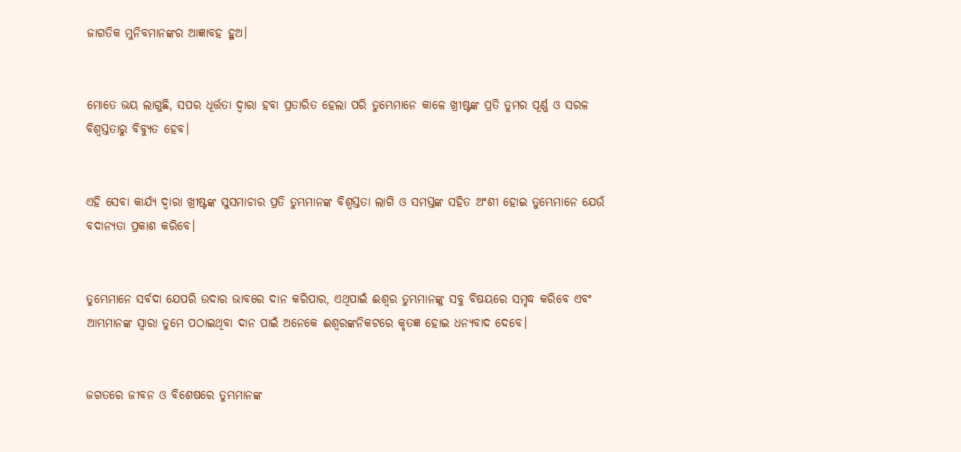ଜାଗତିକ ମୁନିବମାନଙ୍କର ଆଜ୍ଞାବହ ହୁଅ।


ମୋତେ ଭୟ ଲାଗୁଛି, ସପର ଧୂର୍ତ୍ତତା ଦ୍ୱାରା ହବା ପ୍ରତାରିତ ହେଲା ପରି ତୁମ୍ଭେମାନେ କାଳେ ଖ୍ରୀଷ୍ଟଙ୍କ ପ୍ରତି ତୁମର ପୂର୍ଣ୍ଣ ଓ ସରଳ ବିଶ୍ୱସ୍ତତାରୁ ବିବ୍ୟୁତ ହେବ।


ଏହି ସେବା କାର୍ଯ୍ୟ ଦ୍ୱାରା ଖ୍ରୀଷ୍ଟଙ୍କ ସୁସମାଚାର ପ୍ରତି ତୁମ୍ଭମାନଙ୍କ ବିଶ୍ୱସ୍ତତା ଲାଗି ଓ ସମସ୍ତଙ୍କ ସହିତ ଅଂଶୀ ହୋଇ ତୁମ୍ଭେମାନେ ଯେଉଁ ବଦାନ୍ୟତା ପ୍ରକାଶ କରିବେ।


ତୁମ୍ଭେମାନେ ସର୍ବଦା ଯେପରି ଉଦାର ଭାବରେ ଦାନ କରିପାର, ଏଥିପାଇଁ ଈଶ୍ୱର ତୁମ୍ଭମାନଙ୍କୁ ସବୁ ବିଷୟରେ ସମୃଦ୍ଧ କରିବେ ଏବଂ ଆମ୍ଭମାନଙ୍କ ସ୍ୱାରା ତୁମେ ପଠାଇଥିବା ଦାନ ପାଇଁ ଅନେକେ ଈଶ୍ୱରଙ୍କନିକଟରେ କୃତଜ୍ଞ ହୋଇ ଧନ୍ୟବାଦ ଦେବେ।


ଜଗତରେ ଜୀବନ ଓ ବିଶେଷରେ ତୁମ୍ଭମାନଙ୍କ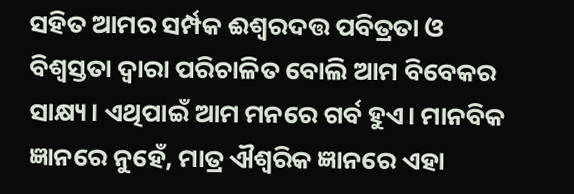ସହିତ ଆମର ସର୍ମ୍ପକ ଈଶ୍ୱରଦତ୍ତ ପବିତ୍ରତା ଓ ବିଶ୍ବସ୍ତତା ଦ୍ୱାରା ପରିଚାଳିତ ବୋଲି ଆମ ବିବେକର ସାକ୍ଷ୍ୟ। ଏଥିପାଇଁ ଆମ ମନରେ ଗର୍ବ ହୁଏ। ମାନବିକ ଜ୍ଞାନରେ ନୁହେଁ, ମାତ୍ର ଐଶ୍ୱରିକ ଜ୍ଞାନରେ ଏହା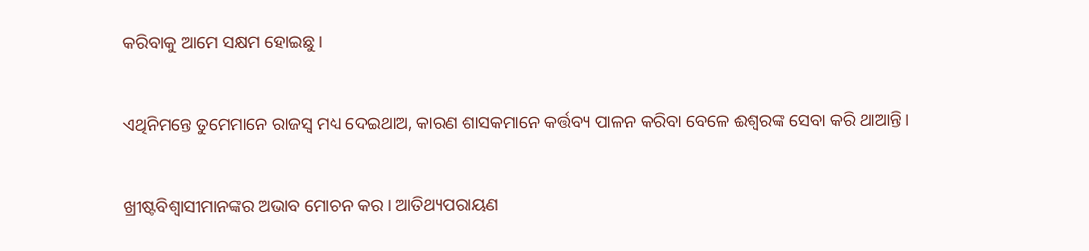କରିବାକୁ ଆମେ ସକ୍ଷମ ହୋଇଛୁ।


ଏଥିନିମନ୍ତେ ତୁମେମାନେ ରାଜସ୍ୱ ମଧ୍ୟ ଦେଇଥାଅ, କାରଣ ଶାସକମାନେ କର୍ତ୍ତବ୍ୟ ପାଳନ କରିବା ବେଳେ ଈଶ୍ୱରଙ୍କ ସେବା କରି ଥାଆନ୍ତି।


ଖ୍ରୀଷ୍ଟବିଶ୍ୱାସୀମାନଙ୍କର ଅଭାବ ମୋଚନ କର। ଆତିଥ୍ୟପରାୟଣ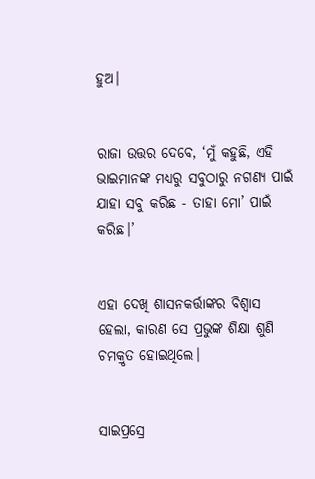ହୁଅ।


ରାଜା ଉତ୍ତର ଦେବେ, ‘ମୁଁ କହୁଛି, ଏହି ଭାଇମାନଙ୍କ ମଧ୍ୟରୁ ସବୁଠାରୁ ନଗଣ୍ୟ ପାଇଁ ଯାହା ସବୁ କରିଛ - ତାହା ମୋ’ ପାଇଁ କରିଛ।’


ଏହା ଦେଖି ଶାସନକର୍ତ୍ତାଙ୍କର ବିଶ୍ୱାସ ହେଲା, କାରଣ ସେ ପ୍ରଭୁଙ୍କ ଶିକ୍ଷା ଶୁଣି ଚମକ୍ରୃତ ହୋଇଥିଲେ।


ସାଇପ୍ରସ୍ରେ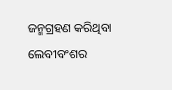ଜନ୍ମଗ୍ରହଣ କରିଥିବା ଲେବୀବଂଶର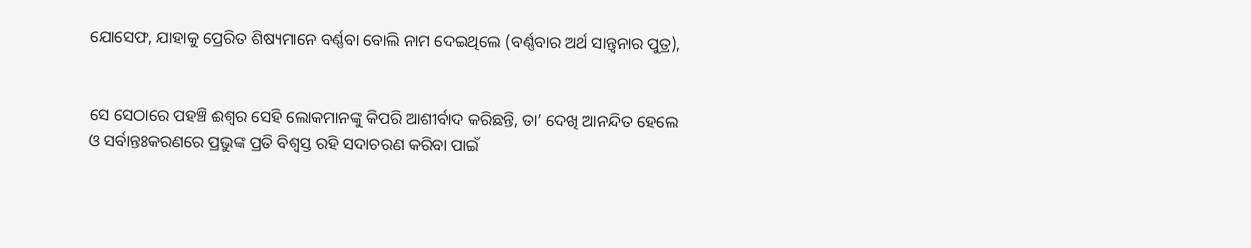ଯୋସେଫ, ଯାହାକୁ ପ୍ରେରିତ ଶିଷ୍ୟମାନେ ବର୍ଣ୍ଣବା ବୋଲି ନାମ ଦେଇଥିଲେ (ବର୍ଣ୍ଣବାର ଅର୍ଥ ସାନ୍ତ୍ୱନାର ପୁତ୍ର),


ସେ ସେଠାରେ ପହଞ୍ଚି ଈଶ୍ୱର ସେହି ଲୋକମାନଙ୍କୁ କିପରି ଆଶୀର୍ବାଦ କରିଛନ୍ତି, ତା’ ଦେଖି ଆନନ୍ଦିତ ହେଲେ ଓ ସର୍ବାନ୍ତଃକରଣରେ ପ୍ରଭୁଙ୍କ ପ୍ରତି ବିଶ୍ୱସ୍ତ ରହି ସଦାଚରଣ କରିବା ପାଇଁ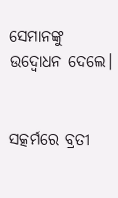ସେମାନଙ୍କୁ ଉଦ୍ବୋଧନ ଦେଲେ।


ସତ୍କର୍ମରେ ବ୍ରତୀ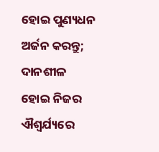ହୋଇ ପୁଣ୍ୟଧନ ଅର୍ଜନ କରନ୍ତୁ; ଦାନଶୀଳ ହୋଇ ନିଜର ଐଶ୍ୱର୍ଯ୍ୟରେ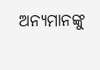ଅନ୍ୟମାନଙ୍କୁ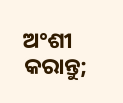ଅଂଶୀ କରାନ୍ତୁ;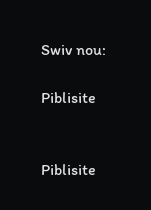Swiv nou:

Piblisite


Piblisite